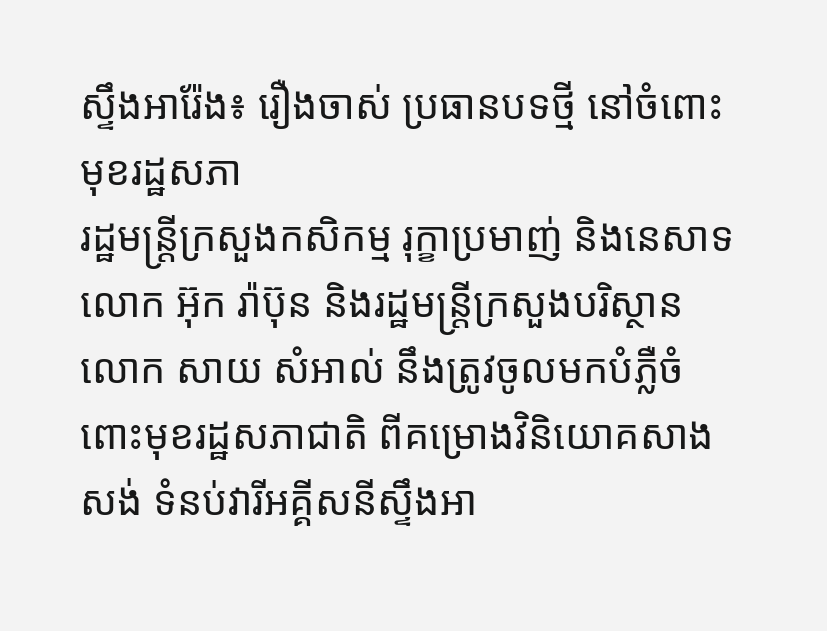ស្ទឹងអារ៉ែង៖ រឿងចាស់ ប្រធានបទថ្មី នៅចំពោះមុខរដ្ឋសភា
រដ្ឋមន្រ្តីក្រសួងកសិកម្ម រុក្ខាប្រមាញ់ និងនេសាទ លោក អ៊ុក រ៉ាប៊ុន និងរដ្ឋមន្រ្តីក្រសួងបរិស្ថាន លោក សាយ សំអាល់ នឹងត្រូវចូលមកបំភ្លឺចំពោះមុខរដ្ឋសភាជាតិ ពីគម្រោងវិនិយោគសាងសង់ ទំនប់វារីអគ្គីសនីស្ទឹងអា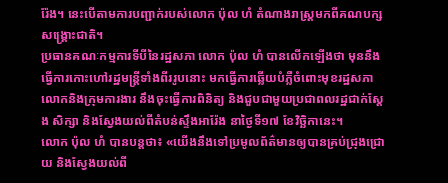រ៉ែង។ នេះបើតាមការបញ្ជាក់របស់លោក ប៉ុល ហំ តំណាងរាស្រ្តមកពីគណបក្សសង្គ្រោះជាតិ។
ប្រធានគណៈកម្មការទីបីនៃរដ្ឋសភា លោក ប៉ុល ហំ បានលើកឡើងថា មុននឹងធ្វើការកោះហៅរដ្ឋមន្រ្តីទាំងពីររូបនោះ មកធ្វើការឆ្លើយបំភ្លឺចំពោះមុខរដ្ឋសភា លោកនិងក្រុមការងារ នឹងចុះធ្វើការពិនិត្យ និងជួបជាមួយប្រជាពលរដ្ឋជាក់ស្តែង សិក្សា និងស្វែងយល់ពីតំបន់ស្ទឹងអារ៉ែង នាថ្ងៃទី១៧ ខែវិច្ឆិកានេះ។
លោក ប៉ុល ហំ បានបន្តថា៖ «យើងនឹងទៅប្រមូលព័ត៌មានឲ្យបានគ្រប់ជ្រុងជ្រោយ និងស្វែងយល់ពី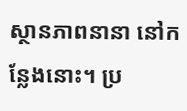ស្ថានភាពនានា នៅកន្លែងនោះ។ ប្រ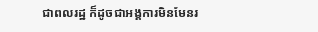ជាពលរដ្ឋ ក៏ដូចជាអង្គការមិនមែនរ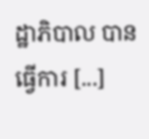ដ្ឋាភិបាល បានធ្វើការ [...]